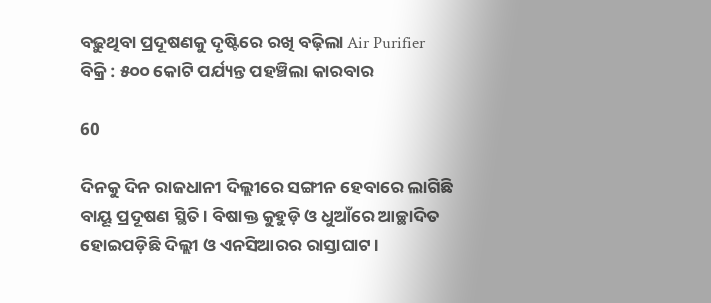ବଢ଼ୁଥିବା ପ୍ରଦୂଷଣକୁ ଦୃଷ୍ଟିରେ ରଖି ବଢ଼ିଲା Air Purifier ବିକ୍ରି : ୫୦୦ କୋଟି ପର୍ଯ୍ୟନ୍ତ ପହଞ୍ଚିଲା କାରବାର

60

ଦିନକୁ ଦିନ ରାଜଧାନୀ ଦିଲ୍ଲୀରେ ସଙ୍ଗୀନ ହେବାରେ ଲାଗିଛି ବାୟୂ ପ୍ରଦୂଷଣ ସ୍ଥିତି । ବିଷାକ୍ତ କୁହୁଡ଼ି ଓ ଧୁଆଁରେ ଆଚ୍ଛାଦିତ ହୋଇପଡ଼ିଛି ଦିଲ୍ଲୀ ଓ ଏନସିଆରର ରାସ୍ତାଘାଟ ।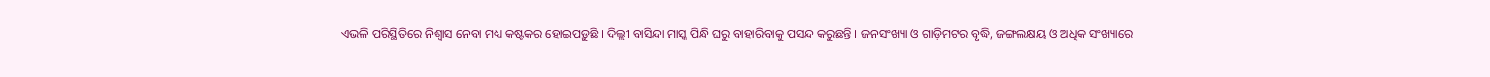ଏଭଳି ପରିସ୍ଥିତିରେ ନିଶ୍ୱାସ ନେବା ମଧ୍ୟ କଷ୍ଟକର ହୋଇପଡ଼ୁଛି । ଦିଲ୍ଲୀ ବାସିନ୍ଦା ମାସ୍କ ପିନ୍ଧି ଘରୁ ବାହାରିବାକୁ ପସନ୍ଦ କରୁଛନ୍ତି । ଜନସଂଖ୍ୟା ଓ ଗାଡ଼ିମଟର ବୃଦ୍ଧି, ଜଙ୍ଗଲକ୍ଷୟ ଓ ଅଧିକ ସଂଖ୍ୟାରେ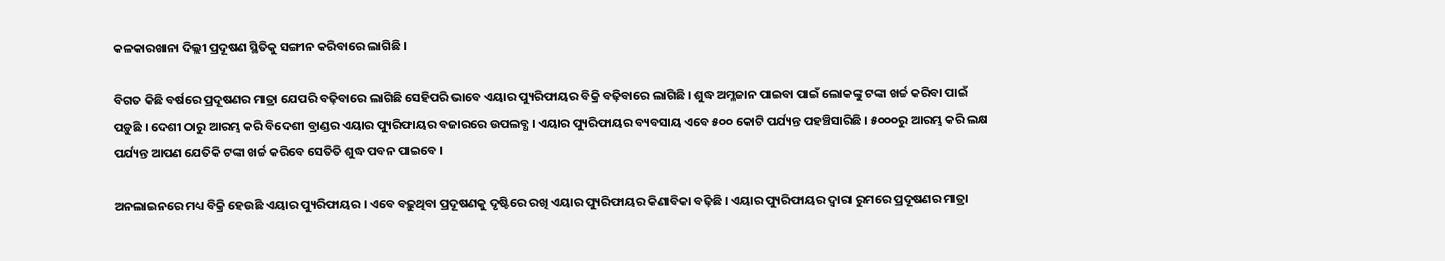କଳକାରଖାନା ଦିଲ୍ଲୀ ପ୍ରଦୂଷଣ ସ୍ଥିତିକୁ ସଙ୍ଗୀନ କରିବାରେ ଲାଗିଛି ।

ବିଗତ କିଛି ବର୍ଷରେ ପ୍ରଦୂଷଣର ମାତ୍ରା ଯେପରି ବଢ଼ିବାରେ ଲାଗିଛି ସେହିପରି ଭାବେ ଏୟାର ପ୍ୟୁରିଫାୟର ବିକ୍ରି ବଢ଼ିବାରେ ଲାଗିଛି । ଶୁଦ୍ଧ ଅମ୍ଳଜାନ ପାଇବା ପାଇଁ ଲୋକଙ୍କୁ ଟଙ୍କା ଖର୍ଚ୍ଚ କରିବା ପାଇଁ ପଡ଼ୁଛି । ଦେଶୀ ଠାରୁ ଆରମ୍ଭ କରି ବିଦେଶୀ ବ୍ରାଣ୍ଡର ଏୟାର ପ୍ୟୁରିଫାୟର ବଜାରରେ ଉପଲବ୍ଧ । ଏୟାର ପ୍ୟୁରିଫାୟର ବ୍ୟବସାୟ ଏବେ ୫୦୦ କୋଟି ପର୍ଯ୍ୟନ୍ତ ପହଞ୍ଚିସାରିଛି । ୫୦୦୦ରୁ ଆରମ୍ଭ କରି ଲକ୍ଷ ପର୍ଯ୍ୟନ୍ତ ଆପଣ ଯେତିକି ଟଙ୍କା ଖର୍ଚ୍ଚ କରିବେ ସେତିତି ଶୁଦ୍ଧ ପବନ ପାଇବେ ।

ଅନଲାଇନରେ ମଧ୍ୟ ବିକ୍ରି ହେଉଛି ଏୟାର ପ୍ୟୁରିଫାୟର । ଏବେ ବଢ଼ୁଥିବା ପ୍ରଦୂଷଣକୁ ଦୃଷ୍ଟିରେ ରଖି ଏୟାର ପ୍ୟୁରିଫାୟର କିଣାବିକା ବଢ଼ିଛି । ଏୟାର ପ୍ୟୁରିଫାୟର ଦ୍ୱାରା ରୁମରେ ପ୍ରଦୂଷଣର ମାତ୍ରା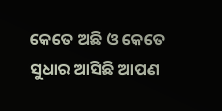କେତେ ଅଛି ଓ କେତେ ସୁଧାର ଆସିଛି ଆପଣ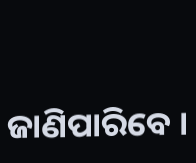ଜାଣିପାରିବେ ।